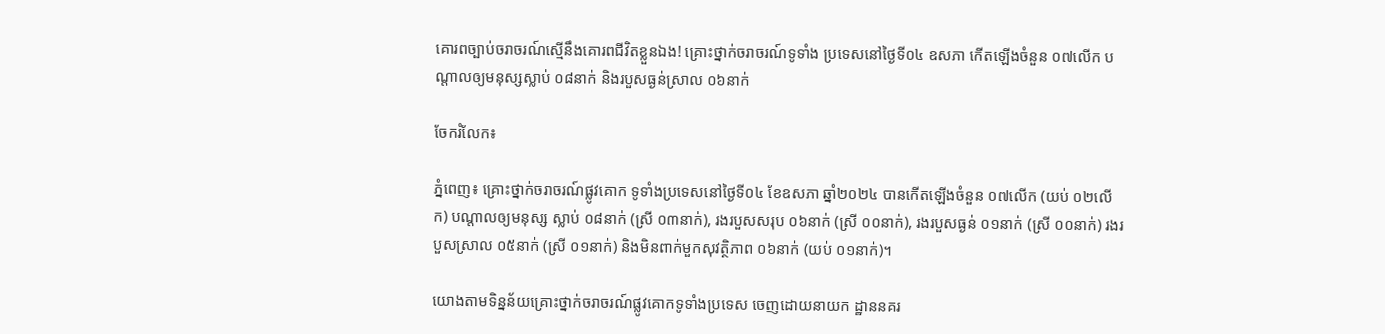គោរពច្បាប់ចរាចរណ៍ស្មើនឹងគោរពជីវិតខ្លួនឯង! គ្រោះថ្នាក់ចរាចរណ៍ទូទាំង ប្រទេសនៅថ្ងៃទី០៤ ឧសភា កើតឡើងចំនួន ០៧លើក បណ្តាលឲ្យមនុស្សស្លាប់ ០៨នាក់ និងរបួសធ្ងន់ស្រាល ០៦នាក់

ចែករំលែក៖

ភ្នំពេញ៖ គ្រោះថ្នាក់ចរាចរណ៍ផ្លូវគោក ទូទាំងប្រទេសនៅថ្ងៃទី០៤ ខែឧសភា ឆ្នាំ២០២៤ បានកើតឡើងចំនួន ០៧លើក (យប់ ០២លើក) បណ្តាលឲ្យមនុស្ស ស្លាប់ ០៨នាក់ (ស្រី ០៣នាក់), រងរបួសសរុប ០៦នាក់ (ស្រី ០០នាក់), រងរបួសធ្ងន់ ០១នាក់ (ស្រី ០០នាក់) រងរបួសស្រាល ០៥នាក់ (ស្រី ០១នាក់) និងមិនពាក់មួកសុវត្ថិភាព ០៦នាក់ (យប់ ០១នាក់)។

យោងតាមទិន្នន័យគ្រោះថ្នាក់ចរាចរណ៍ផ្លូវគោកទូទាំងប្រទេស ចេញដោយនាយក ដ្ឋាននគរ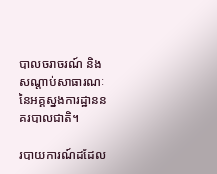បាលចរាចរណ៍ និងសណ្តាប់សាធារណៈ នៃអគ្គស្នងការដ្ឋាននគរបាលជាតិ។

របាយការណ៍ដដែល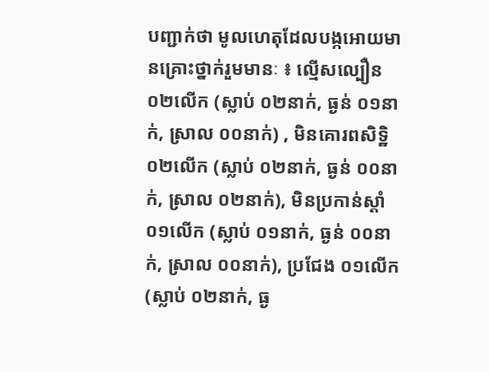បញ្ជាក់ថា មូលហេតុដែលបង្កអោយមានគ្រោះថ្នាក់រួមមានៈ ៖ ល្មើសល្បឿន ០២លើក (ស្លាប់ ០២នាក់, ធ្ងន់ ០១នាក់, ស្រាល ០០នាក់) , មិនគោរពសិទិ្ឋ ០២លើក (ស្លាប់ ០២នាក់, ធ្ងន់ ០០នាក់, ស្រាល ០២នាក់), មិនប្រកាន់ស្តាំ ០១លើក (ស្លាប់ ០១នាក់, ធ្ងន់ ០០នាក់, ស្រាល ០០នាក់), ប្រជែង ០១លើក (ស្លាប់ ០២នាក់, ធ្ង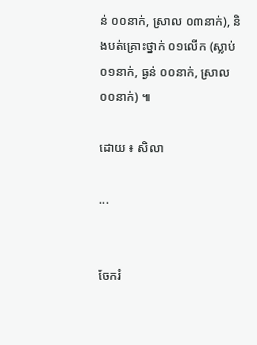ន់ ០០នាក់, ស្រាល ០៣នាក់), និងបត់គ្រោះថ្នាក់ ០១លើក (ស្លាប់ ០១នាក់, ធ្ងន់ ០០នាក់, ស្រាល ០០នាក់) ៕

ដោយ ៖ សិលា

...


ចែករំ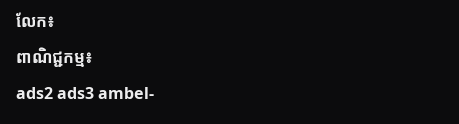លែក៖
ពាណិជ្ជកម្ម៖
ads2 ads3 ambel-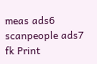meas ads6 scanpeople ads7 fk Print